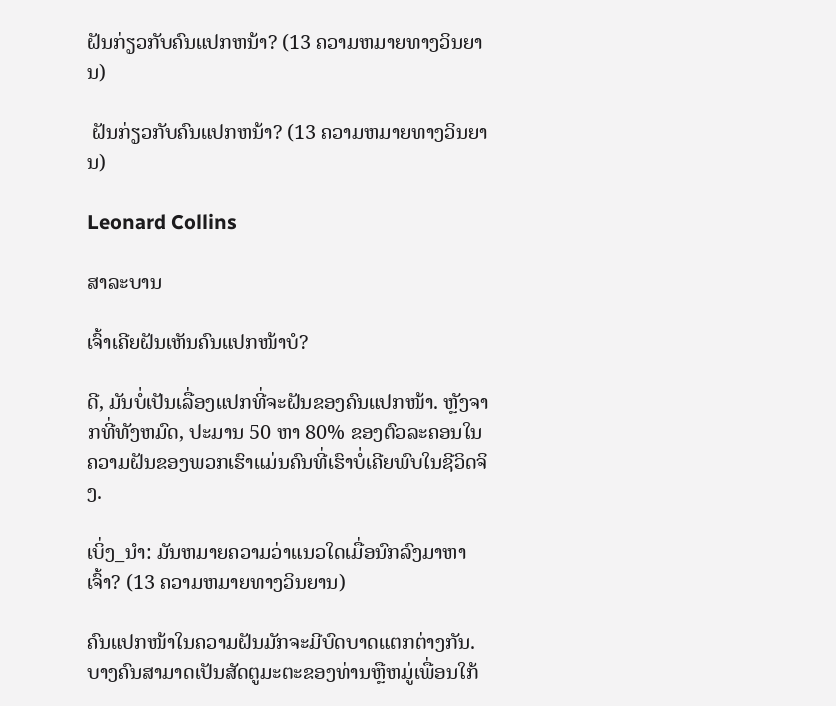ຝັນກ່ຽວກັບຄົນແປກຫນ້າ? (13 ຄວາມຫມາຍທາງວິນຍານ)

 ຝັນກ່ຽວກັບຄົນແປກຫນ້າ? (13 ຄວາມຫມາຍທາງວິນຍານ)

Leonard Collins

ສາລະບານ

ເຈົ້າເຄີຍຝັນເຫັນຄົນແປກໜ້າບໍ?

ດີ, ມັນບໍ່ເປັນເລື່ອງແປກທີ່ຈະຝັນຂອງຄົນແປກໜ້າ. ຫຼັງຈາກທີ່ທັງຫມົດ, ປະມານ 50 ຫາ 80% ຂອງຕົວລະຄອນໃນຄວາມຝັນຂອງພວກເຮົາແມ່ນຄົນທີ່ເຮົາບໍ່ເຄີຍພົບໃນຊີວິດຈິງ.

ເບິ່ງ_ນຳ: ມັນຫມາຍຄວາມວ່າແນວໃດເມື່ອນົກລົງມາຫາເຈົ້າ? (13 ຄວາມຫມາຍທາງວິນຍານ)

ຄົນແປກໜ້າໃນຄວາມຝັນມັກຈະມີບົດບາດແຕກຕ່າງກັນ. ບາງຄົນສາມາດເປັນສັດຕູມະຕະຂອງທ່ານຫຼືຫມູ່ເພື່ອນໃກ້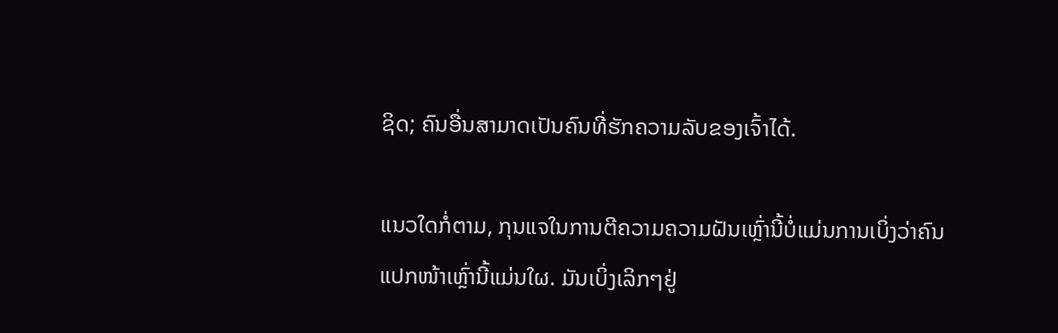ຊິດ; ຄົນອື່ນສາມາດເປັນຄົນທີ່ຮັກຄວາມລັບຂອງເຈົ້າໄດ້.

ແນວໃດກໍ່ຕາມ, ກຸນແຈໃນການຕີຄວາມຄວາມຝັນເຫຼົ່ານີ້ບໍ່ແມ່ນການເບິ່ງວ່າຄົນແປກໜ້າເຫຼົ່ານີ້ແມ່ນໃຜ. ມັນເບິ່ງເລິກໆຢູ່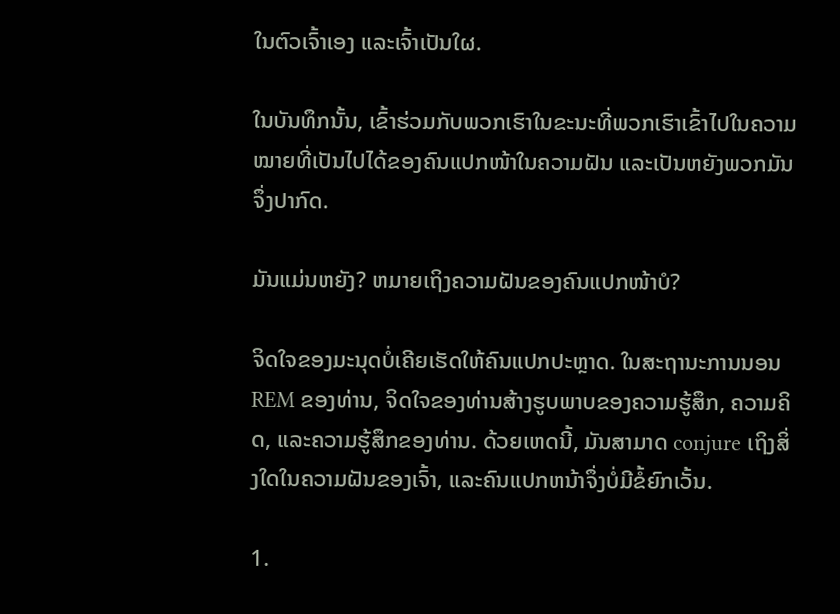ໃນຕົວເຈົ້າເອງ ແລະເຈົ້າເປັນໃຜ.

ໃນບັນທຶກນັ້ນ, ເຂົ້າຮ່ວມກັບພວກເຮົາໃນຂະນະທີ່ພວກເຮົາເຂົ້າໄປໃນຄວາມໝາຍທີ່ເປັນໄປໄດ້ຂອງຄົນແປກໜ້າໃນຄວາມຝັນ ແລະເປັນຫຍັງພວກມັນຈຶ່ງປາກົດ.

ມັນແມ່ນຫຍັງ? ຫມາຍເຖິງຄວາມຝັນຂອງຄົນແປກໜ້າບໍ?

ຈິດໃຈຂອງມະນຸດບໍ່ເຄີຍເຮັດໃຫ້ຄົນແປກປະຫຼາດ. ໃນສະຖານະການນອນ REM ຂອງທ່ານ, ຈິດໃຈຂອງທ່ານສ້າງຮູບພາບຂອງຄວາມຮູ້ສຶກ, ຄວາມຄິດ, ແລະຄວາມຮູ້ສຶກຂອງທ່ານ. ດ້ວຍເຫດນີ້, ມັນສາມາດ conjure ເຖິງສິ່ງໃດໃນຄວາມຝັນຂອງເຈົ້າ, ແລະຄົນແປກຫນ້າຈຶ່ງບໍ່ມີຂໍ້ຍົກເວັ້ນ.

1.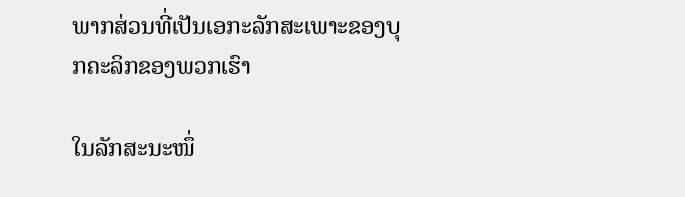ພາກສ່ວນທີ່ເປັນເອກະລັກສະເພາະຂອງບຸກຄະລິກຂອງພວກເຮົາ

ໃນລັກສະນະໜຶ່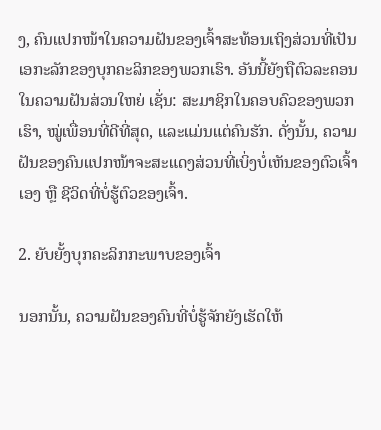ງ, ຄົນແປກໜ້າໃນຄວາມຝັນຂອງເຈົ້າສະທ້ອນເຖິງສ່ວນທີ່ເປັນເອກະລັກຂອງບຸກຄະລິກຂອງພວກເຮົາ. ອັນນີ້ຍັງຖືຕົວລະຄອນໃນຄວາມຝັນສ່ວນໃຫຍ່ ເຊັ່ນ: ສະມາຊິກໃນຄອບຄົວຂອງພວກເຮົາ, ໝູ່ເພື່ອນທີ່ດີທີ່ສຸດ, ແລະແມ່ນແຕ່ຄົນຮັກ. ດັ່ງນັ້ນ, ຄວາມຝັນຂອງຄົນແປກໜ້າຈະສະແດງສ່ວນທີ່ເບິ່ງບໍ່ເຫັນຂອງຕົວເຈົ້າເອງ ຫຼື ຊີວິດທີ່ບໍ່ຮູ້ຕົວຂອງເຈົ້າ.

2. ຍັບຍັ້ງບຸກຄະລິກກະພາບຂອງເຈົ້າ

ນອກນັ້ນ, ຄວາມຝັນຂອງຄົນທີ່ບໍ່ຮູ້ຈັກຍັງເຮັດໃຫ້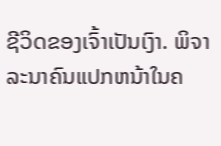ຊີວິດຂອງເຈົ້າເປັນເງົາ. ພິຈາລະນາຄົນແປກຫນ້າໃນຄ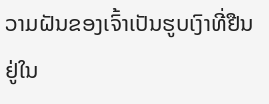ວາມຝັນຂອງເຈົ້າເປັນຮູບເງົາທີ່ຢືນຢູ່ໃນ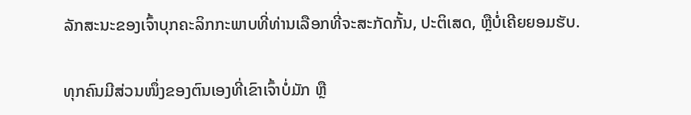ລັກສະນະຂອງເຈົ້າບຸກຄະລິກກະພາບທີ່ທ່ານເລືອກທີ່ຈະສະກັດກັ້ນ, ປະຕິເສດ, ຫຼືບໍ່ເຄີຍຍອມຮັບ.

ທຸກຄົນມີສ່ວນໜຶ່ງຂອງຕົນເອງທີ່ເຂົາເຈົ້າບໍ່ມັກ ຫຼື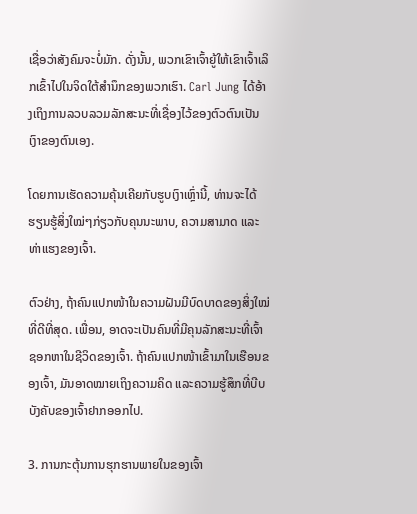ເຊື່ອວ່າສັງຄົມຈະບໍ່ມັກ. ດັ່ງນັ້ນ, ພວກເຂົາເຈົ້າຍູ້ໃຫ້ເຂົາເຈົ້າເລິກເຂົ້າໄປໃນຈິດໃຕ້ສໍານຶກຂອງພວກເຮົາ. Carl Jung ໄດ້ອ້າງເຖິງການລວບລວມລັກສະນະທີ່ເຊື່ອງໄວ້ຂອງຕົວຕົນເປັນເງົາຂອງຕົນເອງ.

ໂດຍການເຮັດຄວາມຄຸ້ນເຄີຍກັບຮູບເງົາເຫຼົ່ານີ້, ທ່ານຈະໄດ້ຮຽນຮູ້ສິ່ງໃໝ່ໆກ່ຽວກັບຄຸນນະພາບ, ຄວາມສາມາດ ແລະທ່າແຮງຂອງເຈົ້າ.

ຕົວຢ່າງ, ຖ້າຄົນແປກໜ້າໃນຄວາມຝັນມີບົດບາດຂອງສິ່ງໃໝ່ທີ່ດີທີ່ສຸດ. ເພື່ອນ, ອາດຈະເປັນຄົນທີ່ມີຄຸນລັກສະນະທີ່ເຈົ້າຊອກຫາໃນຊີວິດຂອງເຈົ້າ. ຖ້າຄົນແປກໜ້າເຂົ້າມາໃນເຮືອນຂອງເຈົ້າ, ມັນອາດໝາຍເຖິງຄວາມຄິດ ແລະຄວາມຮູ້ສຶກທີ່ບີບບັງຄັບຂອງເຈົ້າຢາກອອກໄປ.

3. ການກະຕຸ້ນການຮຸກຮານພາຍໃນຂອງເຈົ້າ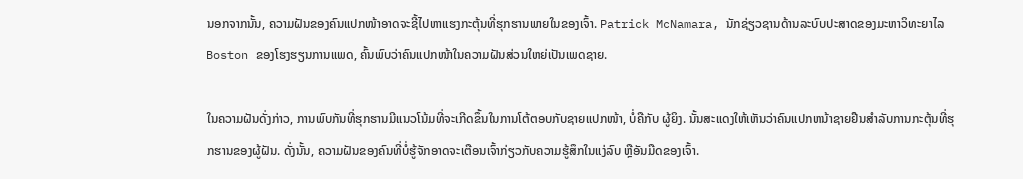ນອກຈາກນັ້ນ, ຄວາມຝັນຂອງຄົນແປກໜ້າອາດຈະຊີ້ໄປຫາແຮງກະຕຸ້ນທີ່ຮຸກຮານພາຍໃນຂອງເຈົ້າ. Patrick McNamara, ນັກຊ່ຽວຊານດ້ານລະບົບປະສາດຂອງມະຫາວິທະຍາໄລ Boston ຂອງໂຮງຮຽນການແພດ, ຄົ້ນພົບວ່າຄົນແປກໜ້າໃນຄວາມຝັນສ່ວນໃຫຍ່ເປັນເພດຊາຍ.

ໃນຄວາມຝັນດັ່ງກ່າວ, ການພົບກັນທີ່ຮຸກຮານມີແນວໂນ້ມທີ່ຈະເກີດຂຶ້ນໃນການໂຕ້ຕອບກັບຊາຍແປກໜ້າ, ບໍ່ຄືກັບ ຜູ້ຍິງ. ນັ້ນສະແດງໃຫ້ເຫັນວ່າຄົນແປກຫນ້າຊາຍຢືນສໍາລັບການກະຕຸ້ນທີ່ຮຸກຮານຂອງຜູ້ຝັນ. ດັ່ງນັ້ນ, ຄວາມຝັນຂອງຄົນທີ່ບໍ່ຮູ້ຈັກອາດຈະເຕືອນເຈົ້າກ່ຽວກັບຄວາມຮູ້ສຶກໃນແງ່ລົບ ຫຼືອັນມືດຂອງເຈົ້າ.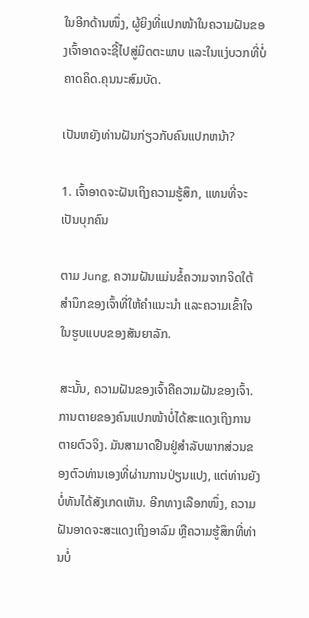ໃນອີກດ້ານໜຶ່ງ, ຜູ້ຍິງທີ່ແປກໜ້າໃນຄວາມຝັນຂອງເຈົ້າອາດຈະຊີ້ໄປສູ່ມິດຕະພາບ ແລະໃນແງ່ບວກທີ່ບໍ່ຄາດຄິດ.ຄຸນນະສົມບັດ.

ເປັນຫຍັງທ່ານຝັນກ່ຽວກັບຄົນແປກຫນ້າ?

1. ເຈົ້າອາດຈະຝັນເຖິງຄວາມຮູ້ສຶກ, ແທນທີ່ຈະເປັນບຸກຄົນ

ຕາມ Jung, ຄວາມຝັນແມ່ນຂໍ້ຄວາມຈາກຈິດໃຕ້ສຳນຶກຂອງເຈົ້າທີ່ໃຫ້ຄຳແນະນຳ ແລະຄວາມເຂົ້າໃຈໃນຮູບແບບຂອງສັນຍາລັກ.

ສະນັ້ນ, ຄວາມຝັນຂອງເຈົ້າຄືຄວາມຝັນຂອງເຈົ້າ. ການຕາຍຂອງຄົນແປກໜ້າບໍ່ໄດ້ສະແດງເຖິງການຕາຍຕົວຈິງ. ມັນສາມາດຢືນຢູ່ສໍາລັບພາກສ່ວນຂອງຕົວທ່ານເອງທີ່ຜ່ານການປ່ຽນແປງ, ແຕ່ທ່ານຍັງບໍ່ທັນໄດ້ສັງເກດເຫັນ. ອີກທາງເລືອກໜຶ່ງ, ຄວາມຝັນອາດຈະສະແດງເຖິງອາລົມ ຫຼືຄວາມຮູ້ສຶກທີ່ທ່ານບໍ່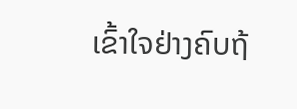ເຂົ້າໃຈຢ່າງຄົບຖ້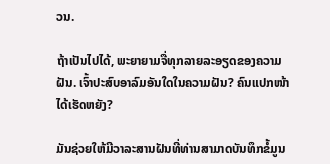ວນ.

ຖ້າເປັນໄປໄດ້, ພະຍາຍາມຈື່ທຸກລາຍລະອຽດຂອງຄວາມຝັນ. ເຈົ້າປະສົບອາລົມອັນໃດໃນຄວາມຝັນ? ຄົນແປກໜ້າໄດ້ເຮັດຫຍັງ?

ມັນຊ່ວຍໃຫ້ມີວາລະສານຝັນທີ່ທ່ານສາມາດບັນທຶກຂໍ້ມູນ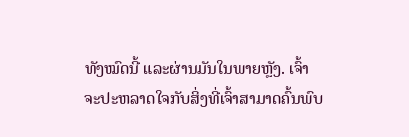ທັງໝົດນີ້ ແລະຜ່ານມັນໃນພາຍຫຼັງ. ເຈົ້າຈະປະຫລາດໃຈກັບສິ່ງທີ່ເຈົ້າສາມາດຄົ້ນພົບ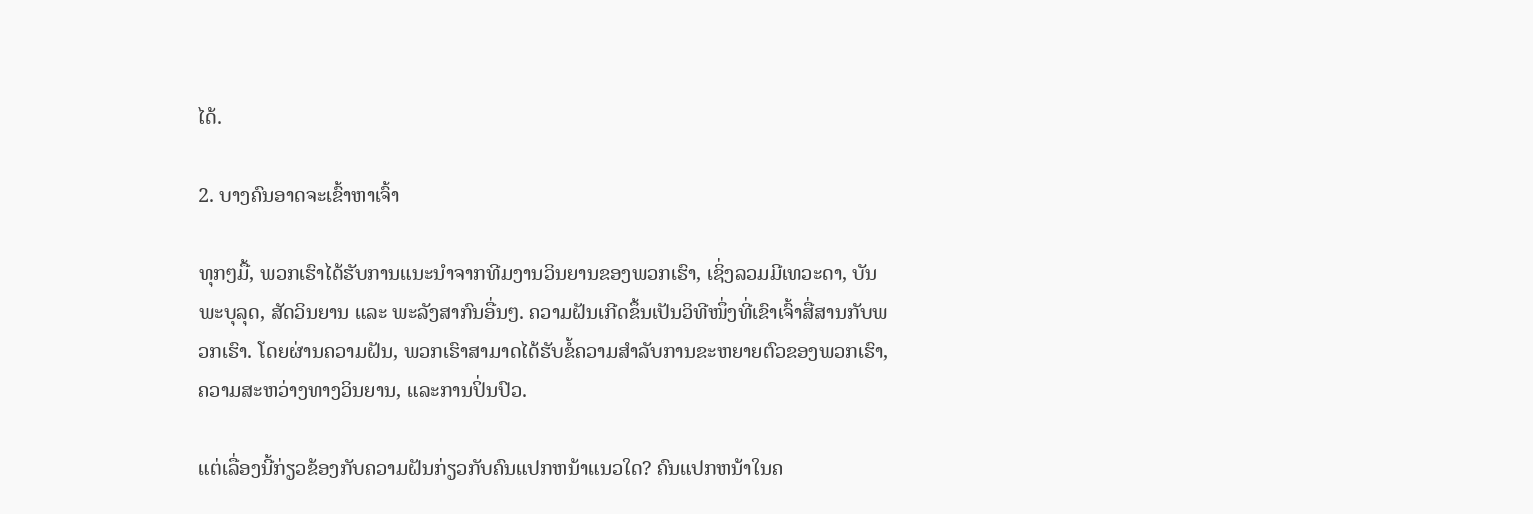ໄດ້.

2. ບາງຄົນອາດຈະເຂົ້າຫາເຈົ້າ

ທຸກໆມື້, ພວກເຮົາໄດ້ຮັບການແນະນຳຈາກທີມງານວິນຍານຂອງພວກເຮົາ, ເຊິ່ງລວມມີເທວະດາ, ບັນພະບຸລຸດ, ສັດວິນຍານ ແລະ ພະລັງສາກົນອື່ນໆ. ຄວາມຝັນເກີດຂຶ້ນເປັນວິທີໜຶ່ງທີ່ເຂົາເຈົ້າສື່ສານກັບພວກເຮົາ. ໂດຍຜ່ານຄວາມຝັນ, ພວກເຮົາສາມາດໄດ້ຮັບຂໍ້ຄວາມສໍາລັບການຂະຫຍາຍຕົວຂອງພວກເຮົາ, ຄວາມສະຫວ່າງທາງວິນຍານ, ແລະການປິ່ນປົວ.

ແຕ່ເລື່ອງນີ້ກ່ຽວຂ້ອງກັບຄວາມຝັນກ່ຽວກັບຄົນແປກຫນ້າແນວໃດ? ຄົນແປກຫນ້າໃນຄ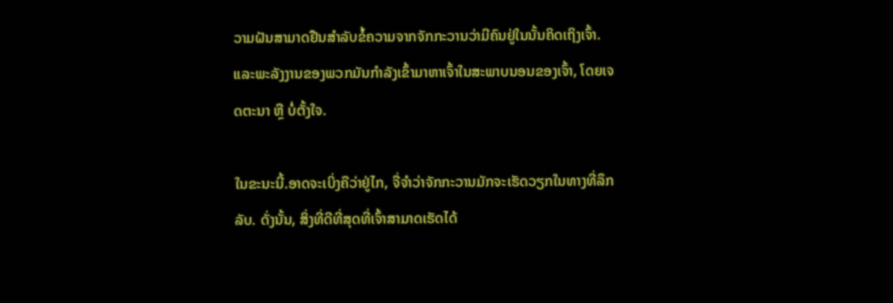ວາມຝັນສາມາດຢືນສໍາລັບຂໍ້ຄວາມຈາກຈັກກະວານວ່າມີຄົນຢູ່ໃນນັ້ນຄິດເຖິງເຈົ້າ. ແລະພະລັງງານຂອງພວກມັນກຳລັງເຂົ້າມາຫາເຈົ້າໃນສະພາບນອນຂອງເຈົ້າ, ໂດຍເຈດຕະນາ ຫຼື ບໍ່ຕັ້ງໃຈ.

ໃນຂະນະນີ້.ອາດຈະເບິ່ງຄືວ່າຢູ່ໄກ, ຈື່ຈໍາວ່າຈັກກະວານມັກຈະເຮັດວຽກໃນທາງທີ່ລຶກລັບ. ດັ່ງນັ້ນ, ສິ່ງທີ່ດີທີ່ສຸດທີ່ເຈົ້າສາມາດເຮັດໄດ້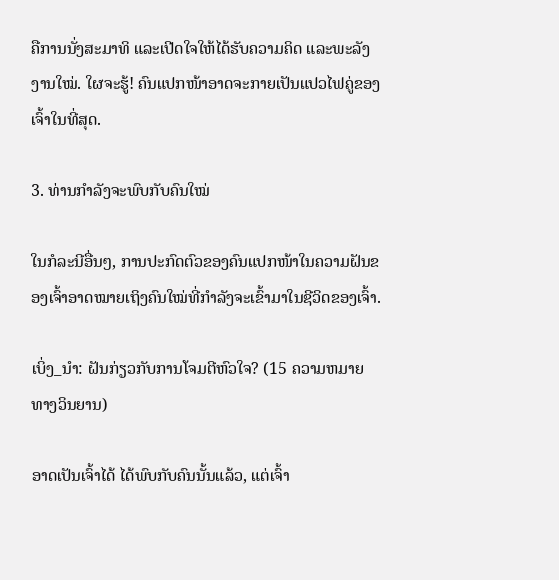ຄືການນັ່ງສະມາທິ ແລະເປີດໃຈໃຫ້ໄດ້ຮັບຄວາມຄິດ ແລະພະລັງງານໃໝ່. ໃຜຈະຮູ້! ຄົນແປກໜ້າອາດຈະກາຍເປັນແປວໄຟຄູ່ຂອງເຈົ້າໃນທີ່ສຸດ.

3. ທ່ານກຳລັງຈະພົບກັບຄົນໃໝ່

ໃນກໍລະນີອື່ນໆ, ການປະກົດຕົວຂອງຄົນແປກໜ້າໃນຄວາມຝັນຂອງເຈົ້າອາດໝາຍເຖິງຄົນໃໝ່ທີ່ກຳລັງຈະເຂົ້າມາໃນຊີວິດຂອງເຈົ້າ.

ເບິ່ງ_ນຳ: ຝັນກ່ຽວກັບການໂຈມຕີຫົວໃຈ? (15 ຄວາມຫມາຍທາງວິນຍານ)

ອາດເປັນເຈົ້າໄດ້ ໄດ້ພົບກັບຄົນນັ້ນແລ້ວ, ແຕ່ເຈົ້າ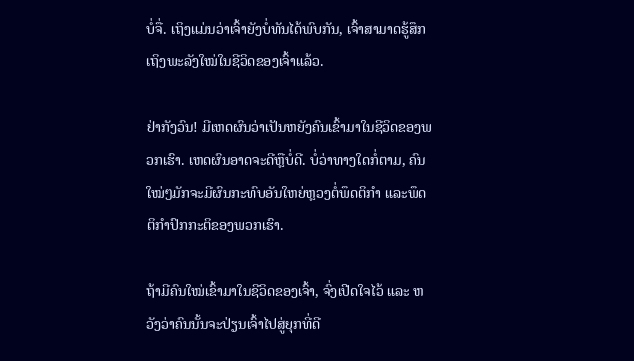ບໍ່ຈື່. ເຖິງແມ່ນວ່າເຈົ້າຍັງບໍ່ທັນໄດ້ພົບກັນ, ເຈົ້າສາມາດຮູ້ສຶກເຖິງພະລັງໃໝ່ໃນຊີວິດຂອງເຈົ້າແລ້ວ.

ຢ່າກັງວົນ! ມີເຫດຜົນວ່າເປັນຫຍັງຄົນເຂົ້າມາໃນຊີວິດຂອງພວກເຮົາ. ເຫດຜົນອາດຈະດີຫຼືບໍ່ດີ. ບໍ່ວ່າທາງໃດກໍ່ຕາມ, ຄົນໃໝ່ໆມັກຈະມີຜົນກະທົບອັນໃຫຍ່ຫຼວງຕໍ່ພຶດຕິກຳ ແລະພຶດຕິກຳປົກກະຕິຂອງພວກເຮົາ.

ຖ້າມີຄົນໃໝ່ເຂົ້າມາໃນຊີວິດຂອງເຈົ້າ, ຈົ່ງເປີດໃຈໄວ້ ແລະ ຫວັງວ່າຄົນນັ້ນຈະປ່ຽນເຈົ້າໄປສູ່ຍຸກທີ່ດີ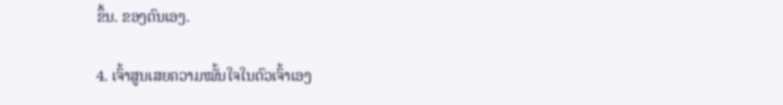ຂຶ້ນ. ຂອງຕົນເອງ.

4. ເຈົ້າສູນເສຍຄວາມໝັ້ນໃຈໃນຕົວເຈົ້າເອງ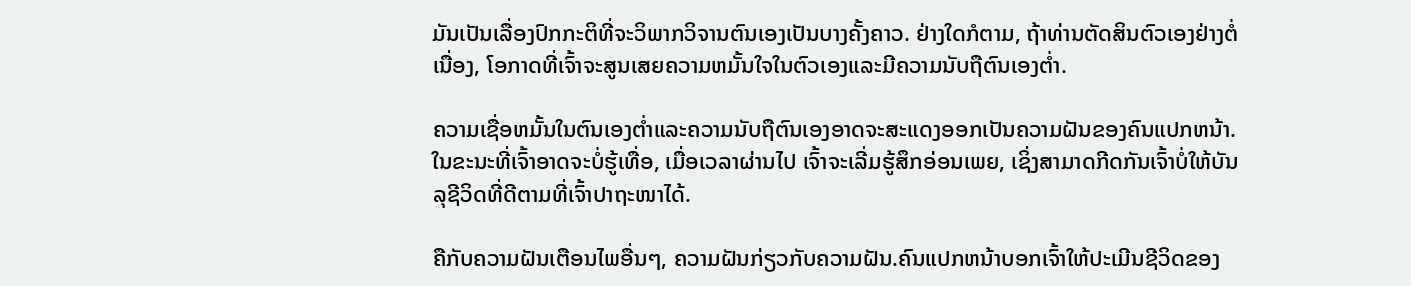ມັນເປັນເລື່ອງປົກກະຕິທີ່ຈະວິພາກວິຈານຕົນເອງເປັນບາງຄັ້ງຄາວ. ຢ່າງໃດກໍຕາມ, ຖ້າທ່ານຕັດສິນຕົວເອງຢ່າງຕໍ່ເນື່ອງ, ໂອກາດທີ່ເຈົ້າຈະສູນເສຍຄວາມຫມັ້ນໃຈໃນຕົວເອງແລະມີຄວາມນັບຖືຕົນເອງຕ່ຳ.

ຄວາມເຊື່ອຫມັ້ນໃນຕົນເອງຕ່ຳແລະຄວາມນັບຖືຕົນເອງອາດຈະສະແດງອອກເປັນຄວາມຝັນຂອງຄົນແປກຫນ້າ. ໃນຂະນະທີ່ເຈົ້າອາດຈະບໍ່ຮູ້ເທື່ອ, ເມື່ອເວລາຜ່ານໄປ ເຈົ້າຈະເລີ່ມຮູ້ສຶກອ່ອນເພຍ, ເຊິ່ງສາມາດກີດກັນເຈົ້າບໍ່ໃຫ້ບັນລຸຊີວິດທີ່ດີຕາມທີ່ເຈົ້າປາຖະໜາໄດ້.

ຄືກັບຄວາມຝັນເຕືອນໄພອື່ນໆ, ຄວາມຝັນກ່ຽວກັບຄວາມຝັນ.ຄົນແປກຫນ້າບອກເຈົ້າໃຫ້ປະເມີນຊີວິດຂອງ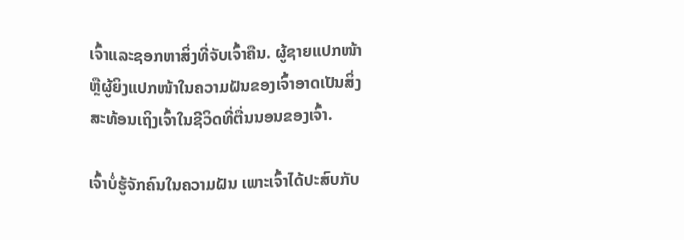ເຈົ້າແລະຊອກຫາສິ່ງທີ່ຈັບເຈົ້າຄືນ. ຜູ້ຊາຍແປກໜ້າ ຫຼືຜູ້ຍິງແປກໜ້າໃນຄວາມຝັນຂອງເຈົ້າອາດເປັນສິ່ງສະທ້ອນເຖິງເຈົ້າໃນຊີວິດທີ່ຕື່ນນອນຂອງເຈົ້າ.

ເຈົ້າບໍ່ຮູ້ຈັກຄົນໃນຄວາມຝັນ ເພາະເຈົ້າໄດ້ປະສົບກັບ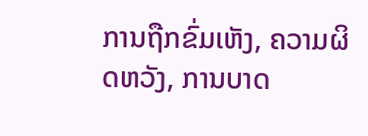ການຖືກຂົ່ມເຫັງ, ຄວາມຜິດຫວັງ, ການບາດ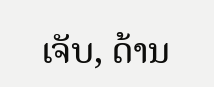ເຈັບ, ດ້ານ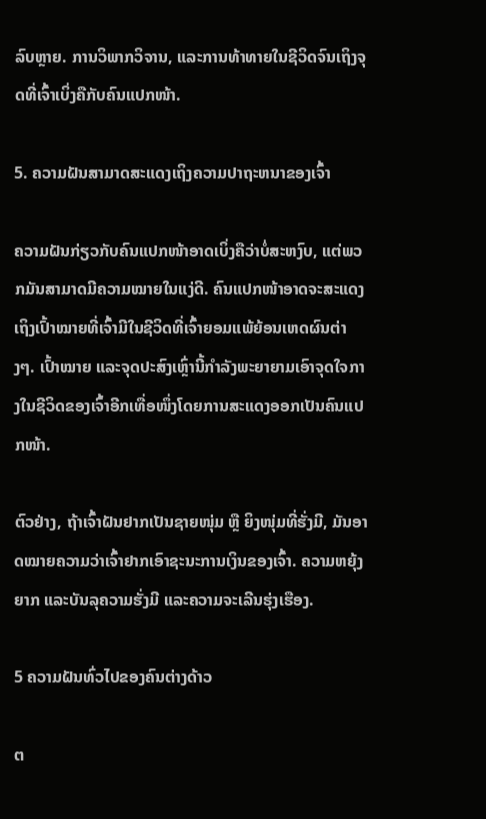ລົບຫຼາຍ. ການວິພາກວິຈານ, ແລະການທ້າທາຍໃນຊີວິດຈົນເຖິງຈຸດທີ່ເຈົ້າເບິ່ງຄືກັບຄົນແປກໜ້າ.

5. ຄວາມຝັນສາມາດສະແດງເຖິງຄວາມປາຖະຫນາຂອງເຈົ້າ

ຄວາມຝັນກ່ຽວກັບຄົນແປກໜ້າອາດເບິ່ງຄືວ່າບໍ່ສະຫງົບ, ແຕ່ພວກມັນສາມາດມີຄວາມໝາຍໃນແງ່ດີ. ຄົນແປກໜ້າອາດຈະສະແດງເຖິງເປົ້າໝາຍທີ່ເຈົ້າມີໃນຊີວິດທີ່ເຈົ້າຍອມແພ້ຍ້ອນເຫດຜົນຕ່າງໆ. ເປົ້າໝາຍ ແລະຈຸດປະສົງເຫຼົ່ານີ້ກຳລັງພະຍາຍາມເອົາຈຸດໃຈກາງໃນຊີວິດຂອງເຈົ້າອີກເທື່ອໜຶ່ງໂດຍການສະແດງອອກເປັນຄົນແປກໜ້າ.

ຕົວຢ່າງ, ຖ້າເຈົ້າຝັນຢາກເປັນຊາຍໜຸ່ມ ຫຼື ຍິງໜຸ່ມທີ່ຮັ່ງມີ, ມັນອາດໝາຍຄວາມວ່າເຈົ້າຢາກເອົາຊະນະການເງິນຂອງເຈົ້າ. ຄວາມຫຍຸ້ງຍາກ ແລະບັນລຸຄວາມຮັ່ງມີ ແລະຄວາມຈະເລີນຮຸ່ງເຮືອງ.

5 ຄວາມຝັນທົ່ວໄປຂອງຄົນຕ່າງດ້າວ

ຕ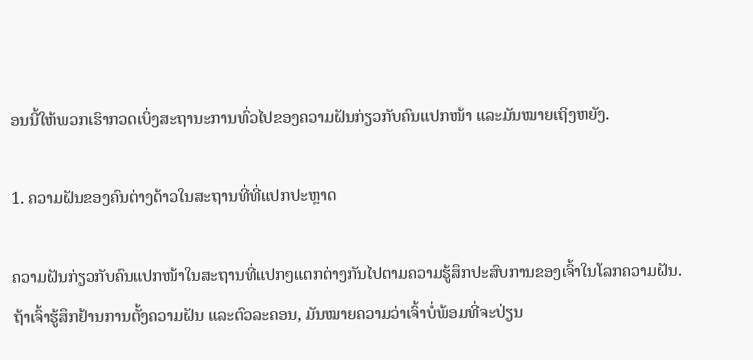ອນນີ້ໃຫ້ພວກເຮົາກວດເບິ່ງສະຖານະການທົ່ວໄປຂອງຄວາມຝັນກ່ຽວກັບຄົນແປກໜ້າ ແລະມັນໝາຍເຖິງຫຍັງ.

1. ຄວາມຝັນຂອງຄົນຕ່າງດ້າວໃນສະຖານທີ່ທີ່ແປກປະຫຼາດ

ຄວາມຝັນກ່ຽວກັບຄົນແປກໜ້າໃນສະຖານທີ່ແປກໆແຕກຕ່າງກັນໄປຕາມຄວາມຮູ້ສຶກປະສົບການຂອງເຈົ້າໃນໂລກຄວາມຝັນ. ຖ້າເຈົ້າຮູ້ສຶກຢ້ານການຕັ້ງຄວາມຝັນ ແລະຕົວລະຄອນ, ມັນໝາຍຄວາມວ່າເຈົ້າບໍ່ພ້ອມທີ່ຈະປ່ຽນ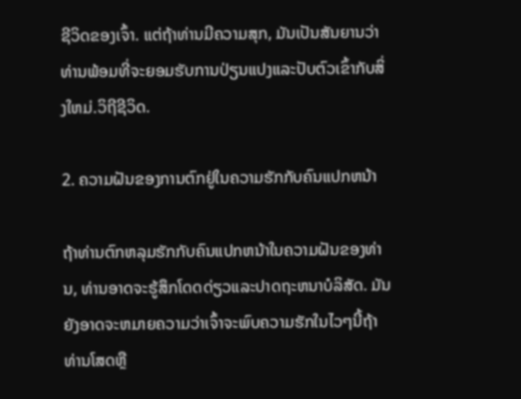ຊີວິດຂອງເຈົ້າ. ແຕ່ຖ້າທ່ານມີຄວາມສຸກ, ມັນເປັນສັນຍານວ່າທ່ານພ້ອມທີ່ຈະຍອມຮັບການປ່ຽນແປງແລະປັບຕົວເຂົ້າກັບສິ່ງໃຫມ່.ວິຖີຊີວິດ.

2. ຄວາມຝັນຂອງການຕົກຢູ່ໃນຄວາມຮັກກັບຄົນແປກຫນ້າ

ຖ້າທ່ານຕົກຫລຸມຮັກກັບຄົນແປກຫນ້າໃນຄວາມຝັນຂອງທ່ານ, ທ່ານອາດຈະຮູ້ສຶກໂດດດ່ຽວແລະປາດຖະຫນາບໍລິສັດ. ມັນຍັງອາດຈະຫມາຍຄວາມວ່າເຈົ້າຈະພົບຄວາມຮັກໃນໄວໆນີ້ຖ້າທ່ານໂສດຫຼື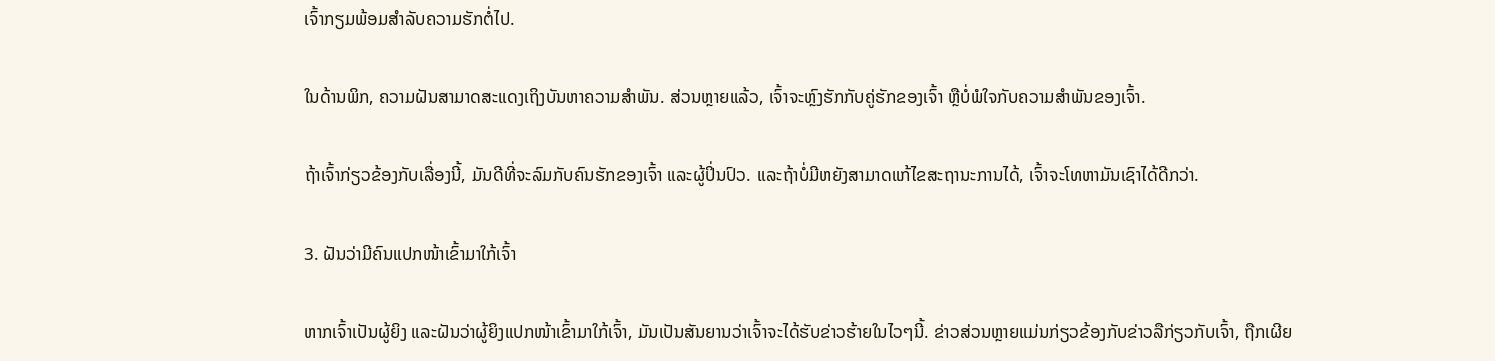ເຈົ້າກຽມພ້ອມສໍາລັບຄວາມຮັກຕໍ່ໄປ.

ໃນດ້ານພິກ, ຄວາມຝັນສາມາດສະແດງເຖິງບັນຫາຄວາມສຳພັນ. ສ່ວນຫຼາຍແລ້ວ, ເຈົ້າຈະຫຼົງຮັກກັບຄູ່ຮັກຂອງເຈົ້າ ຫຼືບໍ່ພໍໃຈກັບຄວາມສຳພັນຂອງເຈົ້າ.

ຖ້າເຈົ້າກ່ຽວຂ້ອງກັບເລື່ອງນີ້, ມັນດີທີ່ຈະລົມກັບຄົນຮັກຂອງເຈົ້າ ແລະຜູ້ປິ່ນປົວ. ແລະຖ້າບໍ່ມີຫຍັງສາມາດແກ້ໄຂສະຖານະການໄດ້, ເຈົ້າຈະໂທຫາມັນເຊົາໄດ້ດີກວ່າ.

3. ຝັນວ່າມີຄົນແປກໜ້າເຂົ້າມາໃກ້ເຈົ້າ

ຫາກເຈົ້າເປັນຜູ້ຍິງ ແລະຝັນວ່າຜູ້ຍິງແປກໜ້າເຂົ້າມາໃກ້ເຈົ້າ, ມັນເປັນສັນຍານວ່າເຈົ້າຈະໄດ້ຮັບຂ່າວຮ້າຍໃນໄວໆນີ້. ຂ່າວສ່ວນຫຼາຍແມ່ນກ່ຽວຂ້ອງກັບຂ່າວລືກ່ຽວກັບເຈົ້າ, ຖືກເຜີຍ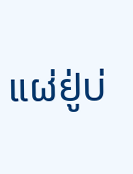ແຜ່ຢູ່ບ່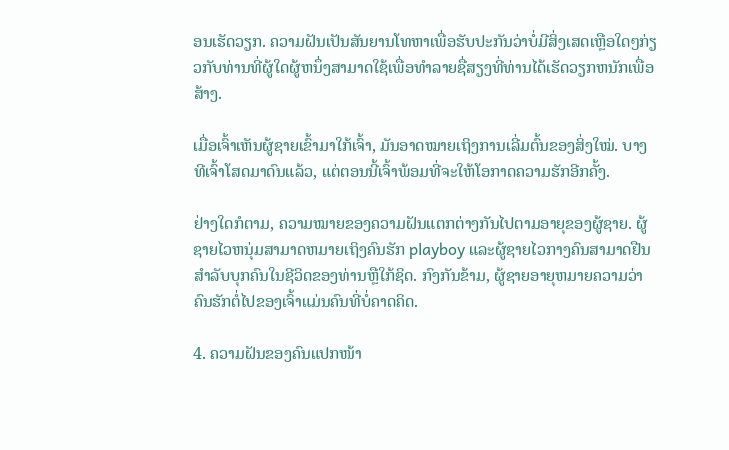ອນເຮັດວຽກ. ຄວາມຝັນເປັນສັນຍານໂທຫາເພື່ອຮັບປະກັນວ່າບໍ່ມີສິ່ງເສດເຫຼືອໃດໆກ່ຽວກັບທ່ານທີ່ຜູ້ໃດຜູ້ຫນຶ່ງສາມາດໃຊ້ເພື່ອທໍາລາຍຊື່ສຽງທີ່ທ່ານໄດ້ເຮັດວຽກຫນັກເພື່ອສ້າງ.

ເມື່ອເຈົ້າເຫັນຜູ້ຊາຍເຂົ້າມາໃກ້ເຈົ້າ, ມັນອາດໝາຍເຖິງການເລີ່ມຕົ້ນຂອງສິ່ງໃໝ່. ບາງທີເຈົ້າໂສດມາດົນແລ້ວ, ແຕ່ຕອນນີ້ເຈົ້າພ້ອມທີ່ຈະໃຫ້ໂອກາດຄວາມຮັກອີກຄັ້ງ.

ຢ່າງໃດກໍຕາມ, ຄວາມໝາຍຂອງຄວາມຝັນແຕກຕ່າງກັນໄປຕາມອາຍຸຂອງຜູ້ຊາຍ. ຜູ້ຊາຍໄວຫນຸ່ມສາມາດຫມາຍເຖິງຄົນຮັກ playboy ແລະຜູ້ຊາຍໄວກາງຄົນສາມາດຢືນສໍາລັບບຸກຄົນໃນຊີວິດຂອງທ່ານຫຼືໃກ້ຊິດ. ກົງກັນຂ້າມ, ຜູ້ຊາຍອາຍຸຫມາຍຄວາມວ່າຄົນຮັກຕໍ່ໄປຂອງເຈົ້າແມ່ນຄົນທີ່ບໍ່ຄາດຄິດ.

4. ຄວາມຝັນຂອງຄົນແປກໜ້າ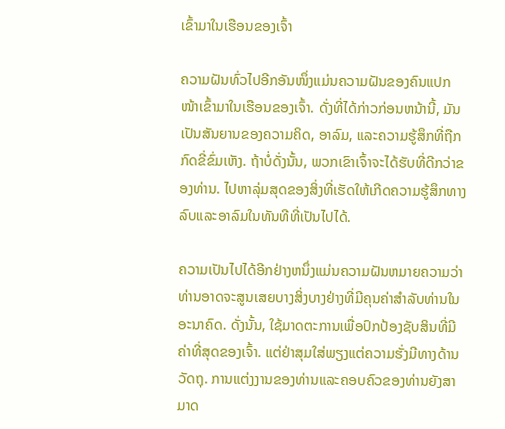ເຂົ້າມາໃນເຮືອນຂອງເຈົ້າ

ຄວາມຝັນທົ່ວໄປອີກອັນໜຶ່ງແມ່ນຄວາມຝັນຂອງຄົນແປກໜ້າເຂົ້າມາໃນເຮືອນຂອງເຈົ້າ. ດັ່ງທີ່ໄດ້ກ່າວກ່ອນຫນ້ານີ້, ມັນເປັນສັນຍານຂອງຄວາມຄິດ, ອາລົມ, ແລະຄວາມຮູ້ສຶກທີ່ຖືກກົດຂີ່ຂົ່ມເຫັງ. ຖ້າບໍ່ດັ່ງນັ້ນ, ພວກເຂົາເຈົ້າຈະໄດ້ຮັບທີ່ດີກວ່າຂອງທ່ານ. ໄປຫາລຸ່ມສຸດຂອງສິ່ງທີ່ເຮັດໃຫ້ເກີດຄວາມຮູ້ສຶກທາງລົບແລະອາລົມໃນທັນທີທີ່ເປັນໄປໄດ້.

ຄວາມເປັນໄປໄດ້ອີກຢ່າງຫນຶ່ງແມ່ນຄວາມຝັນຫມາຍຄວາມວ່າທ່ານອາດຈະສູນເສຍບາງສິ່ງບາງຢ່າງທີ່ມີຄຸນຄ່າສໍາລັບທ່ານໃນອະນາຄົດ. ດັ່ງນັ້ນ, ໃຊ້ມາດຕະການເພື່ອປົກປ້ອງຊັບສິນທີ່ມີຄ່າທີ່ສຸດຂອງເຈົ້າ. ແຕ່ຢ່າສຸມໃສ່ພຽງແຕ່ຄວາມຮັ່ງມີທາງດ້ານວັດຖຸ. ການແຕ່ງງານຂອງທ່ານແລະຄອບຄົວຂອງທ່ານຍັງສາມາດ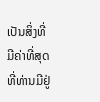ເປັນສິ່ງທີ່ມີຄ່າທີ່ສຸດທີ່ທ່ານມີຢູ່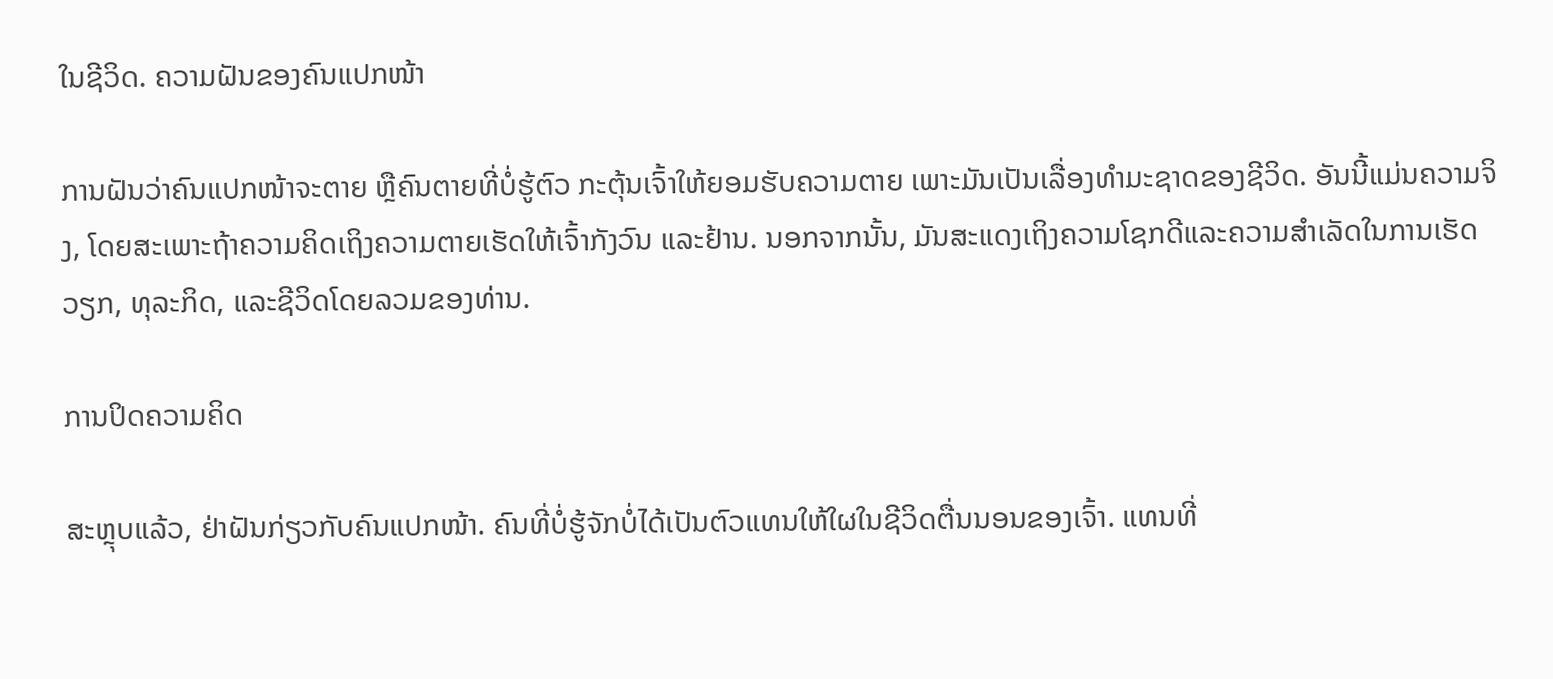ໃນຊີວິດ. ຄວາມຝັນຂອງຄົນແປກໜ້າ

ການຝັນວ່າຄົນແປກໜ້າຈະຕາຍ ຫຼືຄົນຕາຍທີ່ບໍ່ຮູ້ຕົວ ກະຕຸ້ນເຈົ້າໃຫ້ຍອມຮັບຄວາມຕາຍ ເພາະມັນເປັນເລື່ອງທຳມະຊາດຂອງຊີວິດ. ອັນນີ້ແມ່ນຄວາມຈິງ, ໂດຍສະເພາະຖ້າຄວາມຄິດເຖິງຄວາມຕາຍເຮັດໃຫ້ເຈົ້າກັງວົນ ແລະຢ້ານ. ນອກຈາກນັ້ນ, ມັນສະແດງເຖິງຄວາມໂຊກດີແລະຄວາມສໍາເລັດໃນການເຮັດວຽກ, ທຸລະກິດ, ແລະຊີວິດໂດຍລວມຂອງທ່ານ.

ການປິດຄວາມຄິດ

ສະຫຼຸບແລ້ວ, ຢ່າຝັນກ່ຽວກັບຄົນແປກໜ້າ. ຄົນທີ່ບໍ່ຮູ້ຈັກບໍ່ໄດ້ເປັນຕົວແທນໃຫ້ໃຜໃນຊີວິດຕື່ນນອນຂອງເຈົ້າ. ແທນທີ່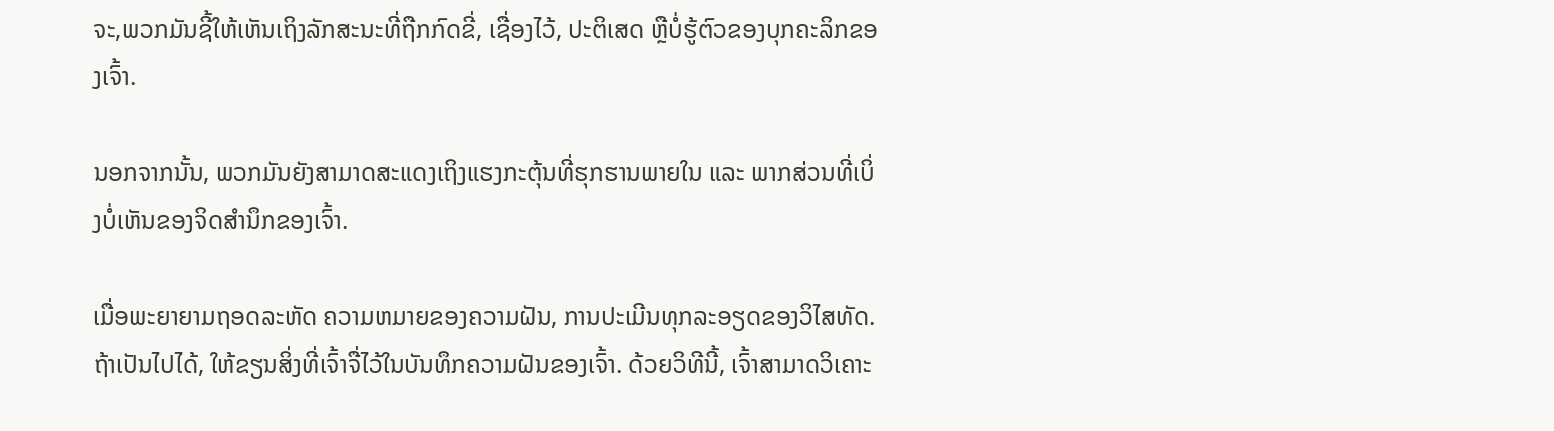ຈະ,ພວກມັນຊີ້ໃຫ້ເຫັນເຖິງລັກສະນະທີ່ຖືກກົດຂີ່, ເຊື່ອງໄວ້, ປະຕິເສດ ຫຼືບໍ່ຮູ້ຕົວຂອງບຸກຄະລິກຂອງເຈົ້າ.

ນອກຈາກນັ້ນ, ພວກມັນຍັງສາມາດສະແດງເຖິງແຮງກະຕຸ້ນທີ່ຮຸກຮານພາຍໃນ ແລະ ພາກສ່ວນທີ່ເບິ່ງບໍ່ເຫັນຂອງຈິດສຳນຶກຂອງເຈົ້າ.

ເມື່ອພະຍາຍາມຖອດລະຫັດ ຄວາມຫມາຍຂອງຄວາມຝັນ, ການປະເມີນທຸກລະອຽດຂອງວິໄສທັດ. ຖ້າເປັນໄປໄດ້, ໃຫ້ຂຽນສິ່ງທີ່ເຈົ້າຈື່ໄວ້ໃນບັນທຶກຄວາມຝັນຂອງເຈົ້າ. ດ້ວຍວິທີນີ້, ເຈົ້າສາມາດວິເຄາະ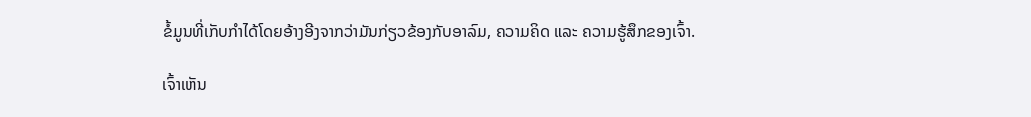ຂໍ້ມູນທີ່ເກັບກຳໄດ້ໂດຍອ້າງອີງຈາກວ່າມັນກ່ຽວຂ້ອງກັບອາລົມ, ຄວາມຄິດ ແລະ ຄວາມຮູ້ສຶກຂອງເຈົ້າ.

ເຈົ້າເຫັນ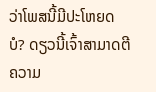ວ່າໂພສນີ້ມີປະໂຫຍດບໍ? ດຽວນີ້ເຈົ້າສາມາດຕີຄວາມ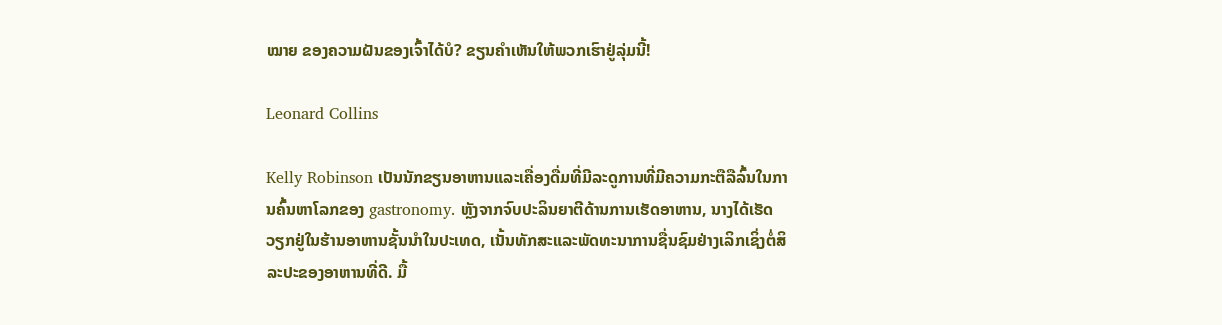ໝາຍ ຂອງຄວາມຝັນຂອງເຈົ້າໄດ້ບໍ? ຂຽນຄຳເຫັນໃຫ້ພວກເຮົາຢູ່ລຸ່ມນີ້!

Leonard Collins

Kelly Robinson ເປັນນັກຂຽນອາຫານແລະເຄື່ອງດື່ມທີ່ມີລະດູການທີ່ມີຄວາມກະຕືລືລົ້ນໃນການຄົ້ນຫາໂລກຂອງ gastronomy. ຫຼັງຈາກຈົບປະລິນຍາຕີດ້ານການເຮັດອາຫານ, ນາງໄດ້ເຮັດວຽກຢູ່ໃນຮ້ານອາຫານຊັ້ນນໍາໃນປະເທດ, ເນັ້ນທັກສະແລະພັດທະນາການຊື່ນຊົມຢ່າງເລິກເຊິ່ງຕໍ່ສິລະປະຂອງອາຫານທີ່ດີ. ມື້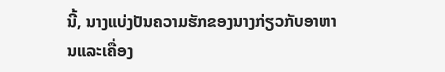ນີ້, ນາງແບ່ງປັນຄວາມຮັກຂອງນາງກ່ຽວກັບອາຫານແລະເຄື່ອງ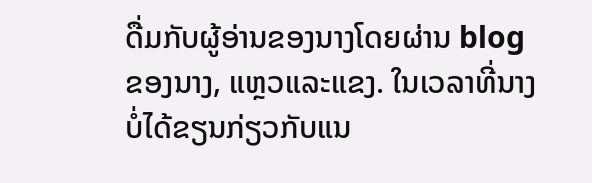ດື່ມກັບຜູ້ອ່ານຂອງນາງໂດຍຜ່ານ blog ຂອງນາງ, ແຫຼວແລະແຂງ. ໃນເວລາທີ່ນາງບໍ່ໄດ້ຂຽນກ່ຽວກັບແນ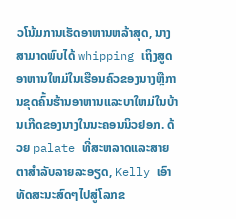ວໂນ້ມການເຮັດອາຫານຫລ້າສຸດ, ນາງສາມາດພົບໄດ້ whipping ເຖິງສູດອາຫານໃຫມ່ໃນເຮືອນຄົວຂອງນາງຫຼືການຂຸດຄົ້ນຮ້ານອາຫານແລະບາໃຫມ່ໃນບ້ານເກີດຂອງນາງໃນນະຄອນນິວຢອກ. ດ້ວຍ palate ທີ່ສະຫລາດແລະສາຍຕາສໍາລັບລາຍລະອຽດ, Kelly ເອົາທັດສະນະສົດໆໄປສູ່ໂລກຂ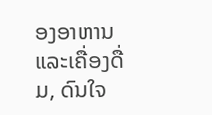ອງອາຫານແລະເຄື່ອງດື່ມ, ດົນໃຈ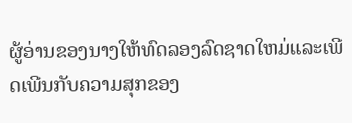ຜູ້ອ່ານຂອງນາງໃຫ້ທົດລອງລົດຊາດໃຫມ່ແລະເພີດເພີນກັບຄວາມສຸກຂອງ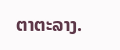ຕາຕະລາງ.